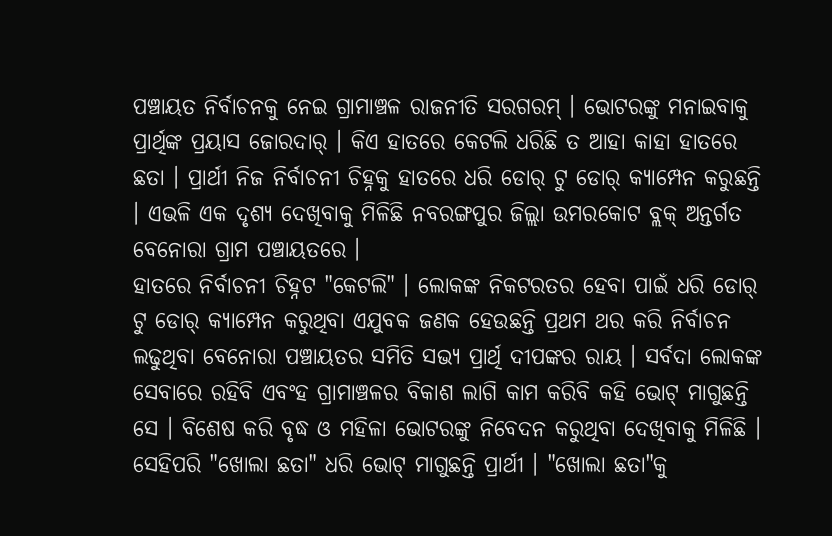ପଞ୍ଚାୟତ ନିର୍ବାଚନକୁ ନେଇ ଗ୍ରାମାଞ୍ଚଳ ରାଜନୀତି ସରଗରମ୍ । ଭୋଟରଙ୍କୁ ମନାଇବାକୁ ପ୍ରାର୍ଥିଙ୍କ ପ୍ରୟାସ ଜୋରଦାର୍ । କିଏ ହାତରେ କେଟଲି ଧରିଛି ତ ଆହା କାହା ହାତରେ ଛତା । ପ୍ରାର୍ଥୀ ନିଜ ନିର୍ବାଚନୀ ଚିହ୍ନକୁ ହାତରେ ଧରି ଡୋର୍ ଟୁ ଡୋର୍ କ୍ୟାମ୍ପେନ କରୁଛନ୍ତି । ଏଭଳି ଏକ ଦୃଶ୍ୟ ଦେଖିବାକୁ ମିଳିଛି ନବରଙ୍ଗପୁର ଜିଲ୍ଲା ଉମରକୋଟ ବ୍ଲକ୍ ଅନ୍ତର୍ଗତ ବେନୋରା ଗ୍ରାମ ପଞ୍ଚାୟତରେ ।
ହାତରେ ନିର୍ବାଚନୀ ଚିହ୍ନଟ "କେଟଲି" । ଲୋକଙ୍କ ନିକଟରତର ହେବା ପାଇଁ ଧରି ଡୋର୍ ଟୁ ଡୋର୍ କ୍ୟାମ୍ପେନ କରୁଥିବା ଏଯୁବକ ଜଣକ ହେଉଛନ୍ତି ପ୍ରଥମ ଥର କରି ନିର୍ବାଚନ ଲଢୁଥିବା ବେନୋରା ପଞ୍ଚାୟତର ସମିତି ସଭ୍ୟ ପ୍ରାର୍ଥି ଦୀପଙ୍କର ରାୟ । ସର୍ବଦା ଲୋକଙ୍କ ସେବାରେ ରହିବି ଏବଂହ ଗ୍ରାମାଞ୍ଚଳର ବିକାଶ ଲାଗି କାମ କରିବି କହି ଭୋଟ୍ ମାଗୁଛନ୍ତି ସେ । ବିଶେଷ କରି ବୃଦ୍ଧ ଓ ମହିଳା ଭୋଟରଙ୍କୁ ନିବେଦନ କରୁଥିବା ଦେଖିବାକୁ ମିଳିଛି ।
ସେହିପରି "ଖୋଲା ଛତା" ଧରି ଭୋଟ୍ ମାଗୁଛନ୍ତି ପ୍ରାର୍ଥୀ । "ଖୋଲା ଛତା"କୁ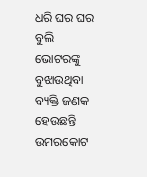ଧରି ଘର ଘର ବୁଲି ଭୋଟରଙ୍କୁ ବୁଝାଉଥିବା ବ୍ୟକ୍ତି ଜଣକ ହେଉଛନ୍ତି ଉମରକୋଟ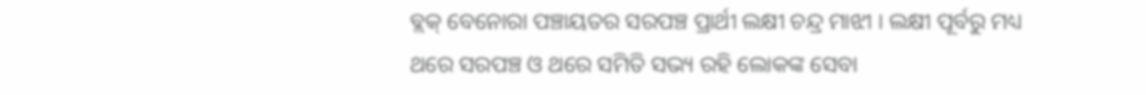ବ୍ଲକ୍ ବେନୋରା ପଞ୍ଚାୟତର ସରପଞ୍ଚ ପ୍ରାର୍ଥୀ ଲକ୍ଷୀ ଚନ୍ଦ୍ର ମାଝୀ । ଲକ୍ଷୀ ପୂର୍ବରୁ ମଧ୍ୟ ଥରେ ସରପଞ୍ଚ ଓ ଥରେ ସମିତି ସଭ୍ୟ ରହି ଲୋକଙ୍କ ସେବା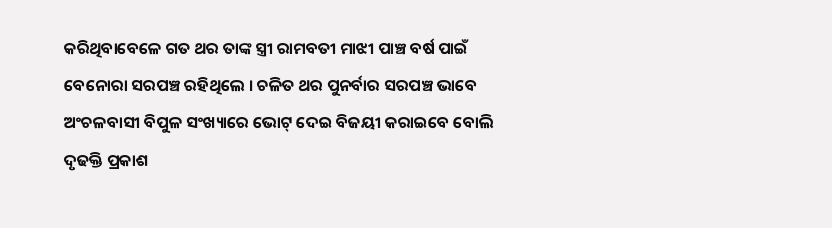କରିଥିବାବେଳେ ଗତ ଥର ତାଙ୍କ ସ୍ତ୍ରୀ ରାମବତୀ ମାଝୀ ପାଞ୍ଚ ବର୍ଷ ପାଇଁ ବେନୋରା ସରପଞ୍ଚ ରହିଥିଲେ । ଚଳିତ ଥର ପୁନର୍ବାର ସରପଞ୍ଚ ଭାବେ ଅଂଚଳବାସୀ ବିପୁଳ ସଂଖ୍ୟାରେ ଭୋଟ୍ ଦେଇ ବିଜୟୀ କରାଇବେ ବୋଲି ଦୃଢକ୍ତି ପ୍ରକାଶ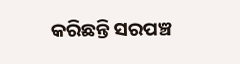କରିଛନ୍ତି ସରପଞ୍ଚ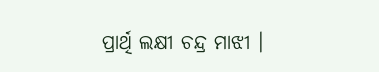ପ୍ରାର୍ଥି ଲକ୍ଷୀ ଚନ୍ଦ୍ର ମାଝୀ ।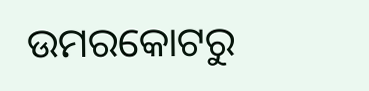ଉମରକୋଟରୁ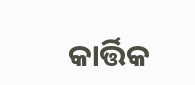କାର୍ତ୍ତିକ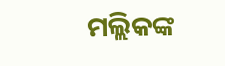ମଲ୍ଲିକଙ୍କ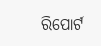ରିପୋର୍ଟ